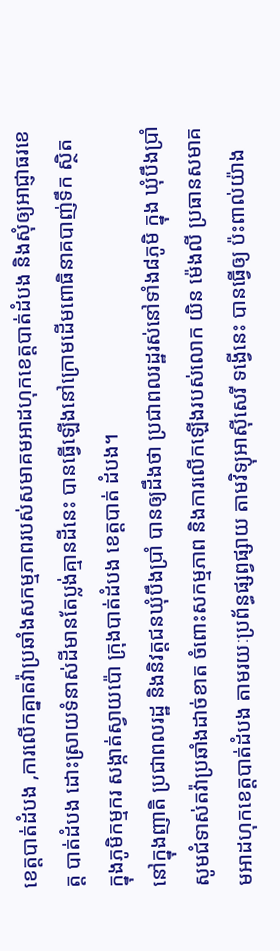ខេត្តបាត់ដំបង ,ការលើកគ្នាតវ៉ាប្រឆាំងសកម្មភាពរបស់សមាគមអាដហុកខេត្តបាត់ដំបង និងសុំឲ្យអាជ្ញាធរខេត្ត បាត់ដំបង ដោះស្រាយទំនាស់ដីមានតែប្លង់គ្មានដីនេះ បានធ្វើឡើងនៅក្រោមដើមពោធិនាគបាញ់ទឹក ស្ថិត ក្នុងភូមិកម្មករ សង្កាត់ស្វាយប៉ោ ក្រុងបាត់ដំបង ខេត្តបាត់ ដំបង។
នៅក្នុងញាតិ ប្រជាពលរដ្ឋ និងនិវត្តជនឃុំបឹងប្រាំ បានឲ្យដឹងថា ប្រជាពលរដ្ឋរស់នៅទាំង៨ភូមិ ក្នុង ឃុំបឹងប្រាំ សូមជំទាស់តវ៉ាប្រឆាំងដាច់ខាត ចំពោះសកម្មភាព និងការលើកឡើងរបស់លោក យិន ម៉េងលី ប្រធានសមាគមអាដហុកខេត្តបាត់ដំបង តាមរយៈប្រព័ន្ធផ្សព្វផ្សាយ តាមវិទ្យុអាស៊ីសេរី ទង្វើនេះ បានធ្វើឲ្យ ប៉ះពាល់យ៉ាង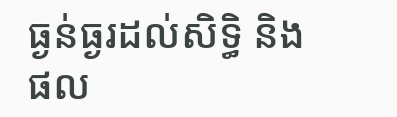ធ្ងន់ធ្ងរដល់សិទ្ធិ និងផល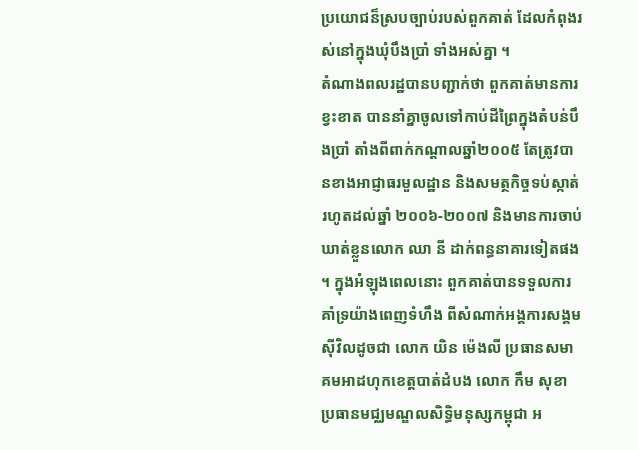ប្រយោជន៏ស្របច្បាប់របស់ពួកគាត់ ដែលកំពុងរស់នៅក្នុងឃុំបឹងប្រាំ ទាំងអស់គ្នា ។
តំណាងពលរដ្ឋបានបញ្ជាក់ថា ពួកគាត់មានការខ្វះខាត បាននាំគ្នាចូលទៅកាប់ដីព្រៃក្នុងតំបន់បឹងប្រាំ តាំងពីពាក់កណ្ដាលឆ្នាំ២០០៥ តែត្រូវបានខាងអាជ្ញាធរមួលដ្ឋាន និងសមត្ថកិច្ចទប់ស្កាត់ រហូតដល់ឆ្នាំ ២០០៦-២០០៧ និងមានការចាប់ឃាត់ខ្លួនលោក ឈា នី ដាក់ពន្ធនាគារទៀតផង ។ ក្នុងអំឡុងពេលនោះ ពួកគាត់បានទទួលការគាំទ្រយ៉ាងពេញទំហឹង ពីសំណាក់អង្គការសង្គមស៊ីវិលដូចជា លោក យិន ម៉េងលី ប្រធានសមាគមអាដហុកខេត្តបាត់ដំបង លោក កឹម សុខា ប្រធានមជ្ឈមណ្ឌលសិទ្ធិមនុស្សកម្ពុជា អ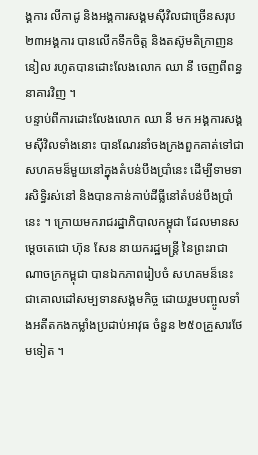ង្គការ លីកាដូ និងអង្គការសង្គមស៊ីវិលជាច្រើនសរុប ២៣អង្គការ បានលើកទឹកចិត្ត និងតស៊ូមតិក្រាញននៀល រហូតបានដោះលែងលោក ឈា នី ចេញពីពន្ធនាគារវិញ ។
បន្ទាប់ពីការដោះលែងលោក ឈា នី មក អង្គការសង្គមស៊ីវិលទាំងនោះ បានណែរនាំចងក្រងពួកគាត់ទៅជាសហគមន៏មួយនៅក្នុងតំបន់បឹងប្រាំនេះ ដើម្បីទាមទារសិទ្ធិរស់នៅ និងបានកាន់កាប់ដីធ្លីនៅតំបន់បឹងប្រាំនេះ ។ ក្រោយមករាជរដ្ឋាភិបាលកម្ពុជា ដែលមានសម្ដេចតេជោ ហ៊ុន សែន នាយករដ្ឋមន្ត្រី នៃព្រះរាជាណាចក្រកម្ពុជា បានឯកភាពរៀបចំ សហគមន៏នេះ ជាគោលដៅសម្បទានសង្គមកិច្ច ដោយរួមបញ្ចូលទាំងអតីតកងកម្លាំងប្រដាប់អាវុធ ចំនួន ២៥០គ្រួសារថែមទៀត ។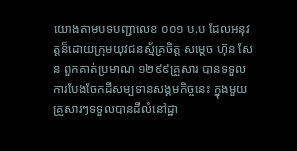យោងតាមបទបញ្ជាលេខ ០០១ ប.ប ដែលអនុវត្តន៏ដោយក្រុមយុវជនស្ម័គ្រចិត្ត សម្ដេច ហ៊ុន សែន ពួកគាត់ប្រមាណ ១២៩៩គ្រួសារ បានទទួលការបែងចែកដីសម្បទានសង្គមកិច្ចនេះ ក្នុងមួយគ្រួសារៗទទួលបានដីលំនៅដ្ឋា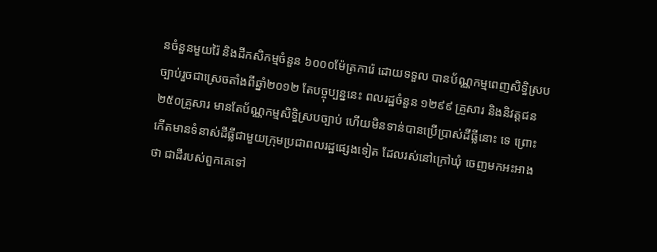នចំនួនមួយរ៉ៃ និងដីកសិកម្មចំនួន ៦០០០ម៉ែត្រការ៉េ ដោយទទួល បានប័ណ្ណកម្មពេញសិទ្ធិស្របច្បាប់រួចជាស្រេចតាំងពីឆ្នាំ២០១២ តែបច្ចុប្បន្ននេះ ពលរដ្ឋចំនួន ១២៩៩ គ្រួសារ និងនិវត្តជន ២៥០គ្រួសារ មានតែប័ណ្ណកម្មសិទ្ធិស្របច្បាប់ ហើយមិនទាន់បានប្រើប្រាស់ដីធ្លីនោះ ទេ ព្រោះកើតមានទំនាស់ដីធ្លីជាមួយក្រុមប្រជាពលរដ្ឋផ្សេងទៀត ដែលរស់នៅក្រៅឃុំ ចេញមកអះអាងថា ជាដីរបស់ពួកគេទៅ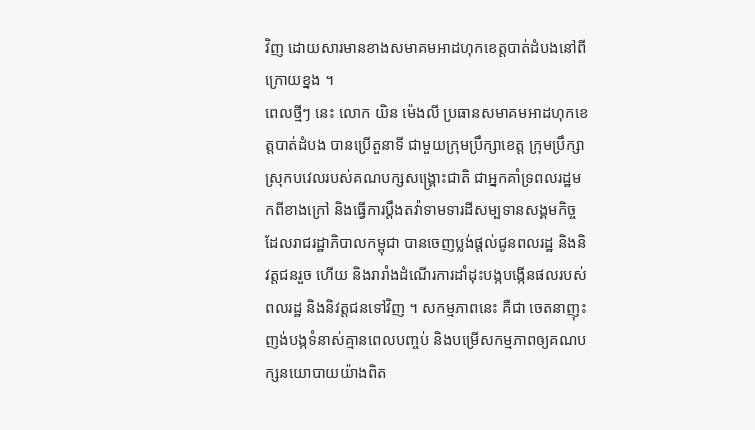វិញ ដោយសារមានខាងសមាគមអាដហុកខេត្តបាត់ដំបងនៅពីក្រោយខ្នង ។
ពេលថ្មីៗ នេះ លោក យិន ម៉េងលី ប្រធានសមាគមអាដហុកខេត្តបាត់ដំបង បានប្រើតួនាទី ជាមួយក្រុមប្រឹក្សាខេត្ត ក្រុមប្រឹក្សាស្រុកបវេលរបស់គណបក្សសង្គ្រោះជាតិ ជាអ្នកគាំទ្រពលរដ្ឋមកពីខាងក្រៅ និងធ្វើការប្ដឹងតវ៉ាទាមទារដីសម្បទានសង្គមកិច្ច ដែលរាជរដ្ឋាភិបាលកម្ពុជា បានចេញប្លង់ផ្ដល់ជូនពលរដ្ឋ និងនិវត្តជនរួច ហើយ និងរារាំងដំណើរការដាំដុះបង្កបង្កើនផលរបស់ពលរដ្ឋ និងនិវត្តជនទៅវិញ ។ សកម្មភាពនេះ គឺជា ចេតនាញុះញង់បង្កទំនាស់គ្មានពេលបញ្ចប់ និងបម្រើសកម្មភាពឲ្យគណបក្សនយោបាយយ៉ាងពិត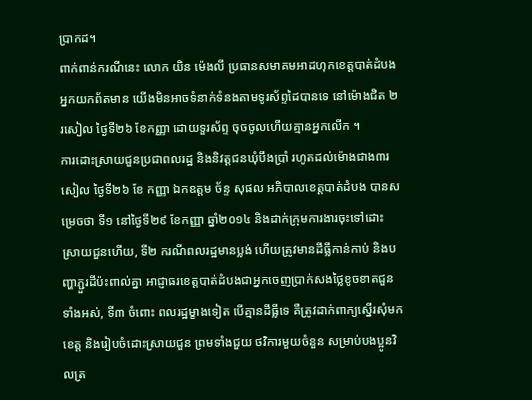ប្រាកដ។
ពាក់ពាន់ករណីនេះ លោក យិន ម៉េងលី ប្រធានសមាគមអាដហុកខេត្តបាត់ដំបង អ្នកយកព័តមាន យើងមិនអាចទំនាក់ទំនងតាមទូរស័ព្ទដៃបានទេ នៅម៉ោងជិត ២រសៀល ថ្ងៃទី២៦ ខែកញ្ញា ដោយទួរស័ព្ទ ចុចចូលហើយគ្មានអ្នកលើក ។
ការដោះស្រាយជួនប្រជាពលរដ្ឋ និងនិវត្តជនឃុំបឹងប្រាំ រហូតដល់ម៉ោងជាង៣រសៀល ថ្ងៃទី២៦ ខែ កញ្ញា ឯកឧត្តម ច័ន្ទ សុផល អភិបាលខេត្តបាត់ដំបង បានសម្រេចថា ទី១ នៅថ្ងៃទី២៩ ខែកញ្ញា ឆ្នាំ២០១៤ និងដាក់ក្រុមការងារចុះទៅដោះស្រាយជួនហើយ, ទី២ ករណីពលរដ្ឋមានប្លង់ ហើយត្រូវមានដីធ្លីកាន់កាប់ និងបញ្ហាភ្ជួរដីប៉ះពាល់គ្នា អាជ្ញាធរខេត្តបាត់ដំបងជាអ្នកចេញប្រាក់សងថ្លៃខូចខាតជួនទាំងអស់, ទី៣ ចំពោះ ពលរដ្ឋម្ខាងទៀត បើគ្មានដីធ្លីទេ គឺត្រូវដាក់ពាក្យស្នើរសុំមកខេត្ត និងរៀបចំដោះស្រាយជួន ព្រមទាំងជួយ ថវិការមួយចំនួន សម្រាប់បងប្អូនវិលត្រ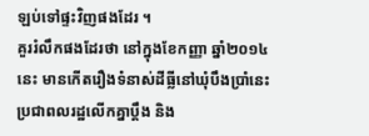ឡប់ទៅផ្ទះវិញផងដែរ ។
គួររំលឹកផងដែរថា នៅក្នុងខែកញ្ញា ឆ្នាំ២០១៤នេះ មានកើតរឿងទំនាស់ដីធ្លីនៅឃុំបឹងប្រាំនេះ ប្រជាពលរដ្ឋលើកគ្នាប្ដឹង និង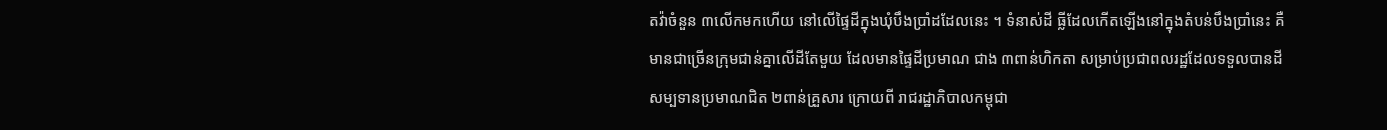តវ៉ាចំនួន ៣លើកមកហើយ នៅលើផ្ទៃដីក្នុងឃុំបឹងប្រាំដដែលនេះ ។ ទំនាស់ដី ធ្លីដែលកើតឡើងនៅក្នុងតំបន់បឹងប្រាំនេះ គឺមានជាច្រើនក្រុមជាន់គ្នាលើដីតែមួយ ដែលមានផ្ទៃដីប្រមាណ ជាង ៣ពាន់ហិកតា សម្រាប់ប្រជាពលរដ្ឋដែលទទួលបានដីសម្បទានប្រមាណជិត ២ពាន់គ្រួសារ ក្រោយពី រាជរដ្ឋាភិបាលកម្ពុជា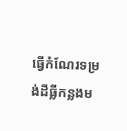ធ្វើកំណែរទម្រង់ដីធ្លីកន្លងម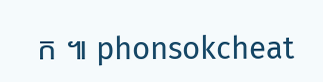ក ៕ phonsokcheat